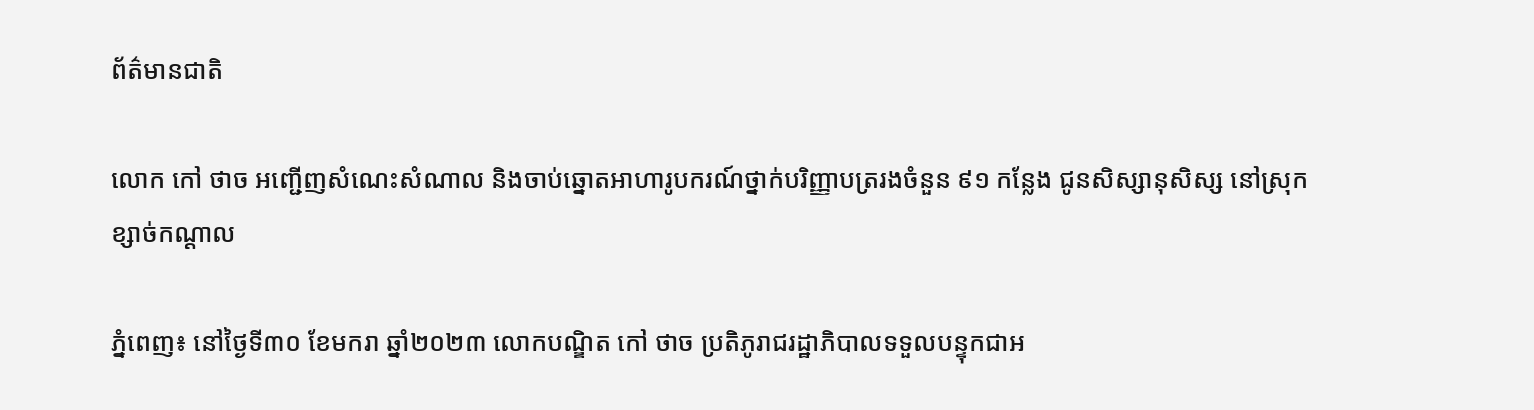ព័ត៌មានជាតិ

លោក កៅ ថាច អញ្ជើញសំណេះសំណាល និងចាប់ឆ្នោតអាហារូបករណ៍ថ្នាក់បរិញ្ញាបត្ររងចំនួន ៩១ កន្លែង ជូនសិស្សានុសិស្ស នៅស្រុកខ្សាច់កណ្តាល

ភ្នំពេញ៖ នៅថ្ងៃទី៣០ ខែមករា ឆ្នាំ២០២៣ លោកបណ្ឌិត កៅ ថាច ប្រតិភូរាជរដ្ឋាភិបាលទទួលបន្ទុកជាអ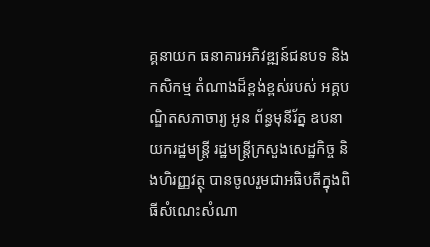គ្គនាយក ធនាគារអភិវឌ្ឍន៍ជនបទ និងកសិកម្ម តំណាងដ៏ខ្ពង់ខ្ពស់របស់ អគ្គបណ្ឌិតសភាចារ្យ អូន ព័ន្ធមុនីរ័ត្ន ឧបនាយករដ្ឋមន្រ្តី រដ្ឋមន្រ្តីក្រសួងសេដ្ឋកិច្ច និងហិរញ្ញវត្ថុ បានចូលរួមជាអធិបតីក្នុងពិធីសំណេះសំណា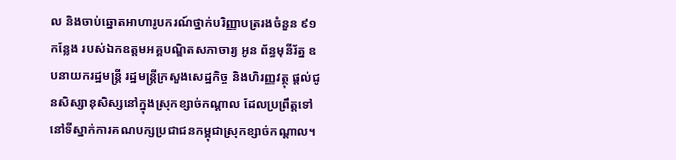ល និងចាប់ឆ្នោតអាហារូបករណ៍ថ្នាក់បរិញ្ញាបត្ររងចំនួន ៩១ កន្លែង របស់ឯកឧត្តមអគ្គបណ្ឌិតសភាចារ្យ អូន ព័ន្ធមុនីរ័ត្ន ឧបនាយករដ្ឋមន្រ្តី រដ្ឋមន្រ្តីក្រសួងសេដ្ឋកិច្ច និងហិរញ្ញវត្ថុ ផ្តល់ជូនសិស្សានុសិស្សនៅក្នុងស្រុកខ្សាច់កណ្តាល ដែលប្រព្រឹត្តទៅនៅទីស្នាក់ការគណបក្សប្រជាជនកម្ពុជាស្រុកខ្សាច់កណ្តាល។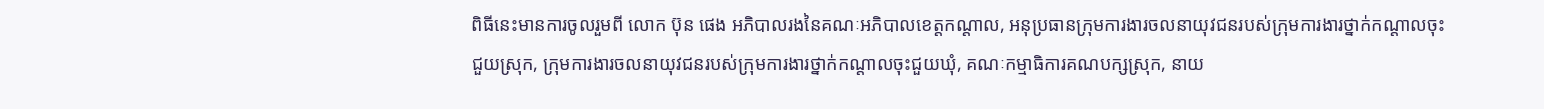ពិធីនេះមានការចូលរួមពី លោក ប៊ុន ផេង អភិបាលរងនៃគណៈអភិបាលខេត្តកណ្តាល, អនុប្រធានក្រុមការងារចលនាយុវជនរបស់ក្រុមការងារថ្នាក់កណ្តាលចុះជួយស្រុក, ក្រុមការងារចលនាយុវជនរបស់ក្រុមការងារថ្នាក់កណ្តាលចុះជួយឃុំ, គណៈកម្មាធិការគណបក្សស្រុក, នាយ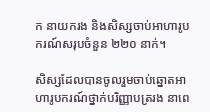ក នាយករង និងសិស្សចាប់អាហារូបករណ៍សរុបចំនួន ២២០ នាក់។

សិស្សដែលបានចូលរួមចាប់ឆ្នោតអាហារូបករណ៍ថ្នាក់បរិញ្ញាបត្ររង នាពេ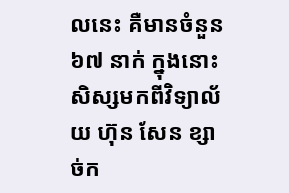លនេះ គឺមានចំនួន ៦៧ នាក់ ក្នុងនោះសិស្សមកពីវិទ្យាល័យ ហ៊ុន សែន ខ្សាច់ក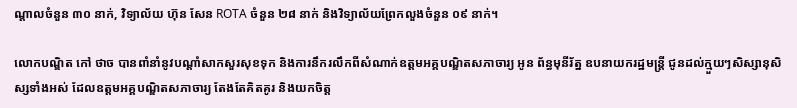ណ្តាលចំនួន ៣០ នាក់, វិទ្យាល័យ ហ៊ុន សែន ROTA ចំនួន ២៨ នាក់ និងវិទ្យាល័យព្រែកលួងចំនួន ០៩ នាក់។

លោកបណ្ឌិត កៅ ថាច បានពាំនាំនូវបណ្ដាំសាកសួរសុខទុក និងការនឹករលឹកពីសំណាក់ឧត្តមអគ្គបណ្ឌិតសភាចារ្យ អូន ព័ន្ធមុនីរ័ត្ន ឧបនាយករដ្ឋមន្រ្តី ជូនដល់ក្មួយៗសិស្សានុសិស្សទាំងអស់ ដែលឧត្តមអគ្គបណ្ឌិតសភាចារ្យ តែងតែគិតគូរ និងយកចិត្ត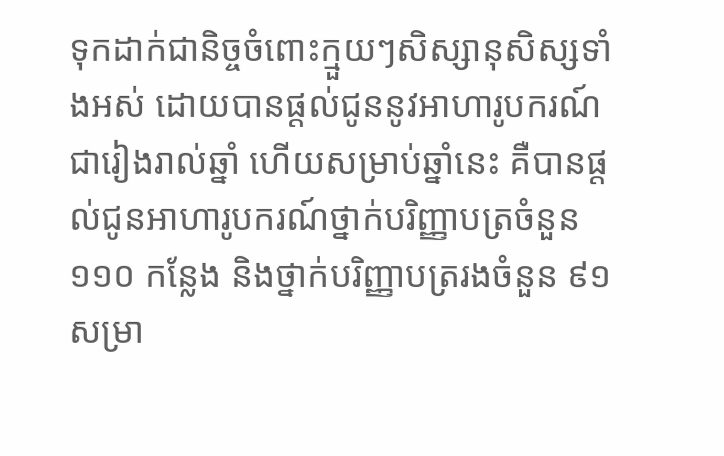ទុកដាក់ជានិច្ចចំពោះក្មួយៗសិស្សានុសិស្សទាំងអស់ ដោយបានផ្តល់ជូននូវអាហារូបករណ៍ជារៀងរាល់ឆ្នាំ ហើយសម្រាប់ឆ្នាំនេះ គឺបានផ្តល់ជូនអាហារូបករណ៍ថ្នាក់បរិញ្ញាបត្រចំនួន ១១០ កន្លែង និងថ្នាក់បរិញ្ញាបត្ររងចំនួន ៩១ សម្រា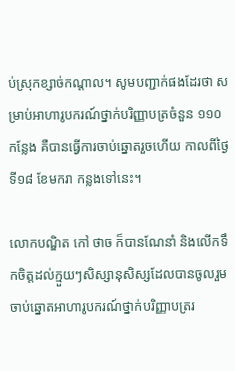ប់ស្រុកខ្សាច់កណ្តាល។ សូមបញ្ជាក់ផងដែរថា សម្រាប់អាហារូបករណ៍ថ្នាក់បរិញ្ញាបត្រចំនួន ១១០ កន្លែង គឺបានធ្វើការចាប់ឆ្នោតរួចហើយ កាលពីថ្ងៃទី១៨ ខែមករា កន្លងទៅនេះ។

លោកបណ្ឌិត កៅ ថាច ក៏បានណែនាំ និងលើកទឹកចិត្តដល់ក្មួយៗសិស្សានុសិស្សដែលបានចូលរួមចាប់ឆ្នោតអាហារូបករណ៍ថ្នាក់បរិញ្ញាបត្ររ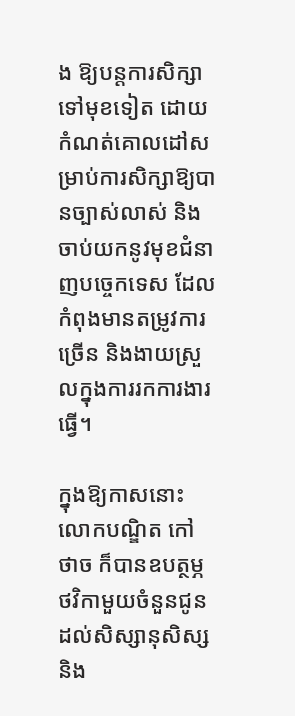ង ឱ្យបន្តការសិក្សាទៅមុខទៀត ដោយកំណត់គោលដៅសម្រាប់ការសិក្សាឱ្យបានច្បាស់លាស់ និងចាប់យកនូវមុខជំនាញបច្ចេកទេស ដែលកំពុងមានតម្រូវការច្រើន និងងាយស្រួលក្នុងការរកការងារធ្វើ។

ក្នុងឱ្យកាសនោះ លោកបណ្ឌិត កៅ ថាច ក៏បានឧបត្ថម្ភថវិកាមួយចំនួនជូនដល់សិស្សានុសិស្ស និង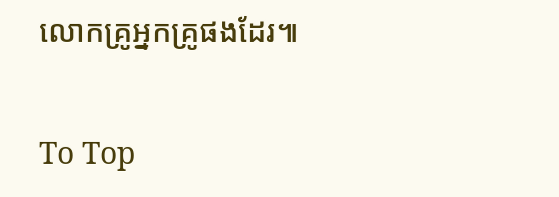លោកគ្រូអ្នកគ្រូផងដែរ៕

To Top